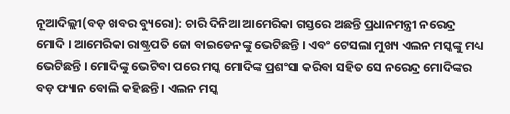ନୂଆଦିଲ୍ଲୀ(ବଡ଼ ଖବର ବ୍ୟୁରୋ): ଚାରି ଦିନିଆ ଆମେରିକା ଗସ୍ତରେ ଅଛନ୍ତି ପ୍ରଧାନମନ୍ତ୍ରୀ ନରେନ୍ଦ୍ର ମୋଦି । ଆମେରିକା ରାଷ୍ଟ୍ରପତି ଜୋ ବାଇଡେନଙ୍କୁ ଭେଟିଛନ୍ତି । ଏବଂ ଟେସଲା ମୁଖ୍ୟ ଏଲନ ମସ୍କଙ୍କୁ ମଧ୍ୟ ଭେଟିଛନ୍ତି । ମୋଦିଙ୍କୁ ଭେଟିବା ପରେ ମସ୍କ ମୋଦିଙ୍କ ପ୍ରଶଂସା କରିବା ସହିତ ସେ ନରେନ୍ଦ୍ର ମୋଦିଙ୍କର ବଡ଼ ଫ୍ୟାନ ବୋଲି କହିଛନ୍ତି । ଏଲନ ମସ୍କ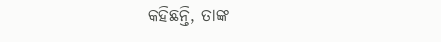କହିଛନ୍ତି, ତାଙ୍କ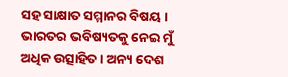ସହ ସାକ୍ଷାତ ସମ୍ମାନର ବିଷୟ । ଭାରତର ଭବିଷ୍ୟତକୁ ନେଇ ମୁଁ ଅଧିକ ଉତ୍ସାହିତ । ଅନ୍ୟ ଦେଶ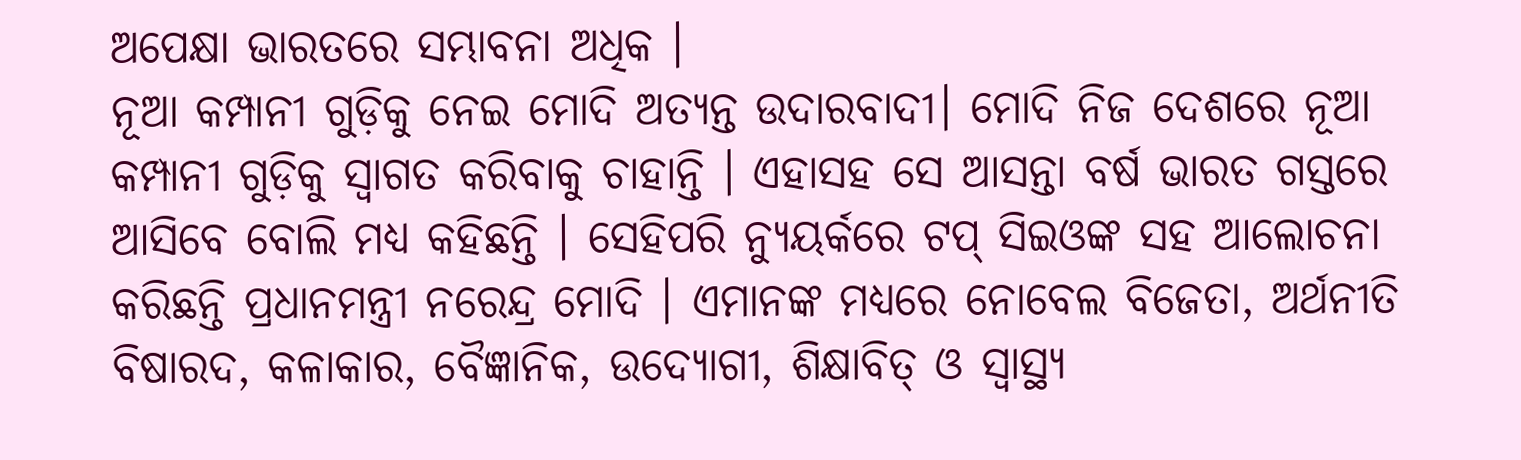ଅପେକ୍ଷା ଭାରତରେ ସମ୍ଭାବନା ଅଧିକ ।
ନୂଆ କମ୍ପାନୀ ଗୁଡ଼ିକୁ ନେଇ ମୋଦି ଅତ୍ୟନ୍ତ ଉଦାରବାଦୀ। ମୋଦି ନିଜ ଦେଶରେ ନୂଆ କମ୍ପାନୀ ଗୁଡ଼ିକୁ ସ୍ୱାଗତ କରିବାକୁ ଚାହାନ୍ତି । ଏହାସହ ସେ ଆସନ୍ତା ବର୍ଷ ଭାରତ ଗସ୍ତରେ ଆସିବେ ବୋଲି ମଧ୍ୟ କହିଛନ୍ତି । ସେହିପରି ନ୍ୟୁୟର୍କରେ ଟପ୍ ସିଇଓଙ୍କ ସହ ଆଲୋଚନା କରିଛନ୍ତି ପ୍ରଧାନମନ୍ତ୍ରୀ ନରେନ୍ଦ୍ର ମୋଦି । ଏମାନଙ୍କ ମଧ୍ୟରେ ନୋବେଲ ବିଜେତା, ଅର୍ଥନୀତି ବିଷାରଦ, କଳାକାର, ବୈଜ୍ଞାନିକ, ଉଦ୍ୟୋଗୀ, ଶିକ୍ଷାବିତ୍ ଓ ସ୍ୱାସ୍ଥ୍ୟ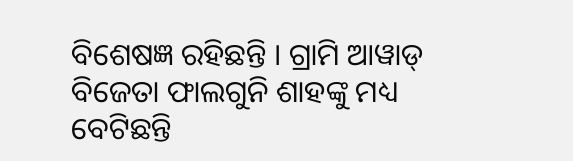ବିଶେଷଜ୍ଞ ରହିଛନ୍ତି । ଗ୍ରାମି ଆୱାଡ୍ ବିଜେତା ଫାଲଗୁନି ଶାହଙ୍କୁ ମଧ୍ୟ ବେଟିଛନ୍ତି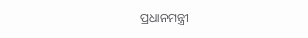ପ୍ରଧାନମନ୍ତ୍ରୀ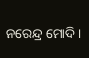ନରେନ୍ଦ୍ର ମୋଦି ।